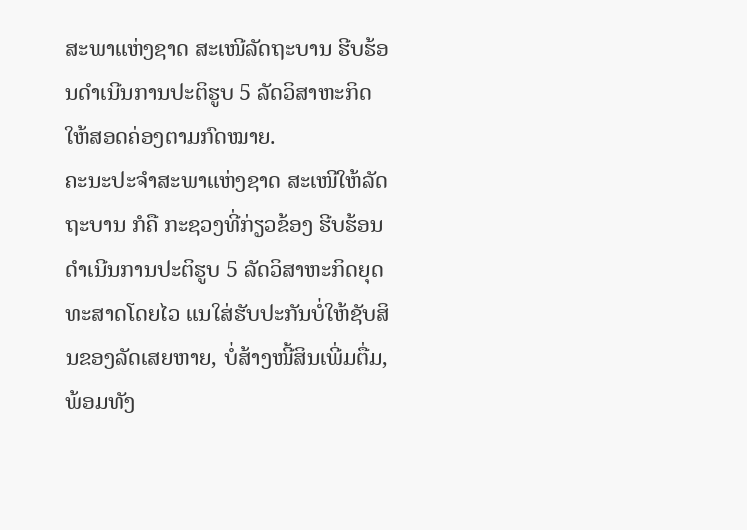ສະພາແຫ່ງຊາດ ສະເໜີລັດຖະບານ ຮີບຮ້ອນດຳເນີນການປະຕິຮູບ 5 ລັດວິສາຫະກິດ ໃຫ້ສອດຄ່ອງຕາມກົດໝາຍ.
ຄະນະປະຈຳສະພາແຫ່ງຊາດ ສະເໜີໃຫ້ລັດຖະບານ ກໍຄື ກະຊວງທີ່ກ່ຽວຂ້ອງ ຮີບຮ້ອນດຳເນີນການປະຕິຮູບ 5 ລັດວິສາຫະກິດຍຸດທະສາດໂດຍໄວ ແນໃສ່ຮັບປະກັນບໍ່ໃຫ້ຊັບສິນຂອງລັດເສຍຫາຍ, ບໍ່ສ້າງໜີ້ສິນເພີ່ມຕື່ມ, ພ້ອມທັງ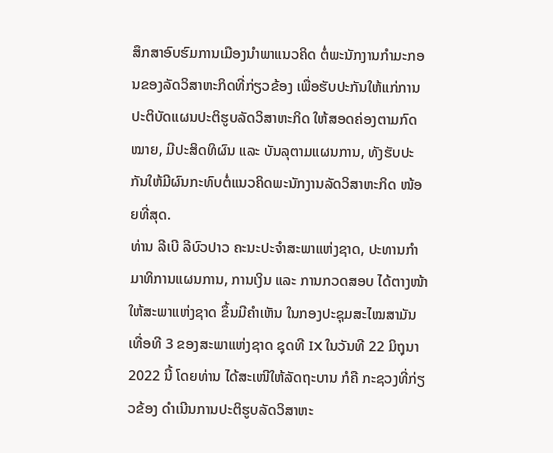ສຶກສາອົບຮົມການເມືອງນໍາພາແນວຄິດ ຕໍ່ພະນັກງານກໍາມະກອນຂອງລັດວິສາຫະກິດທີ່ກ່ຽວຂ້ອງ ເພື່ອຮັບປະກັນໃຫ້ແກ່ການປະຕິບັດແຜນປະຕິຮູບລັດວິສາຫະກິດ ໃຫ້ສອດຄ່ອງຕາມກົດໝາຍ, ມີປະສິດທິຜົນ ແລະ ບັນລຸຕາມແຜນການ, ທັງຮັບປະກັນໃຫ້ມີຜົນກະທົບຕໍ່ແນວຄິດພະນັກງານລັດວິສາຫະກິດ ໜ້ອຍທີ່ສຸດ.
ທ່ານ ລີເບີ ລີບົວປາວ ຄະນະປະຈຳສະພາແຫ່ງຊາດ, ປະທານກຳມາທິການແຜນການ, ການເງິນ ແລະ ການກວດສອບ ໄດ້ຕາງໜ້າໃຫ້ສະພາແຫ່ງຊາດ ຂຶ້ນມີຄຳເຫັນ ໃນກອງປະຊຸມສະໄໝສາມັນເທື່ອທີ 3 ຂອງສະພາແຫ່ງຊາດ ຊຸດທີ IX ໃນວັນທີ 22 ມິຖຸນາ 2022 ນີ້ ໂດຍທ່ານ ໄດ້ສະເໜີໃຫ້ລັດຖະບານ ກໍຄື ກະຊວງທີ່ກ່ຽວຂ້ອງ ດຳເນີນການປະຕິຮູບລັດວິສາຫະ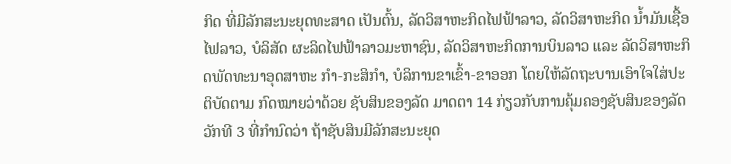ກິດ ທີ່ມີລັກສະນະຍຸດທະສາດ ເປັນຕົ້ນ, ລັດວິສາຫະກິດໄຟຟ້າລາວ, ລັດວິສາຫະກິດ ນ້ຳມັນເຊື້ອໄຟລາວ, ບໍລິສັດ ຜະລິດໄຟຟ້າລາວມະຫາຊົນ, ລັດວິສາຫະກິດການບິນລາວ ແລະ ລັດວິສາຫະກິດພັດທະນາອຸດສາຫະ ກຳ-ກະສິກຳ, ບໍລິການຂາເຂົ້າ-ຂາອອກ ໂດຍໃຫ້ລັດຖະບານເອົາໃຈໃສ່ປະຕິບັດຕາມ ກົດໝາຍວ່າດ້ວຍ ຊັບສິນຂອງລັດ ມາດຕາ 14 ກ່ຽວກັບການຄຸ້ມຄອງຊັບສິນຂອງລັດ ວັກທີ 3 ທີ່ກຳນົດວ່າ ຖ້າຊັບສິນມີລັກສະນະຍຸດ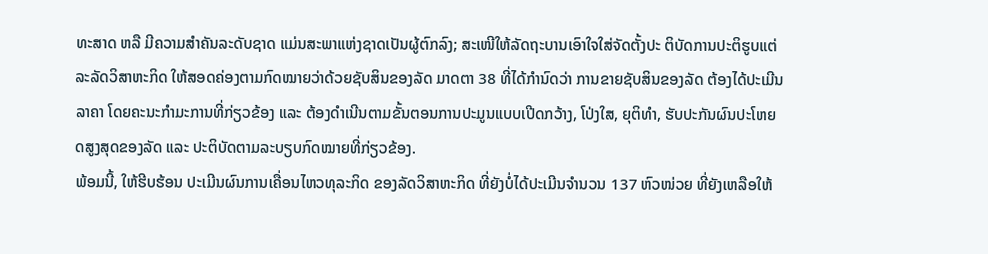ທະສາດ ຫລື ມີຄວາມສຳຄັນລະດັບຊາດ ແມ່ນສະພາແຫ່ງຊາດເປັນຜູ້ຕົກລົງ; ສະເໜີໃຫ້ລັດຖະບານເອົາໃຈໃສ່ຈັດຕັ້ງປະ ຕິບັດການປະຕິຮູບແຕ່ລະລັດວິສາຫະກິດ ໃຫ້ສອດຄ່ອງຕາມກົດໝາຍວ່າດ້ວຍຊັບສິນຂອງລັດ ມາດຕາ 38 ທີ່ໄດ້ກຳນົດວ່າ ການຂາຍຊັບສິນຂອງລັດ ຕ້ອງໄດ້ປະເມີນລາຄາ ໂດຍຄະນະກຳມະການທີ່ກ່ຽວຂ້ອງ ແລະ ຕ້ອງດຳເນີນຕາມຂັ້ນຕອນການປະມູນແບບເປີດກວ້າງ, ໂປ່ງໃສ, ຍຸຕິທຳ, ຮັບປະກັນຜົນປະໂຫຍດສູງສຸດຂອງລັດ ແລະ ປະຕິບັດຕາມລະບຽບກົດໝາຍທີ່ກ່ຽວຂ້ອງ.
ພ້ອມນີ້, ໃຫ້ຮີບຮ້ອນ ປະເມີນຜົນການເຄື່ອນໄຫວທຸລະກິດ ຂອງລັດວິສາຫະກິດ ທີ່ຍັງບໍ່ໄດ້ປະເມີນຈຳນວນ 137 ຫົວໜ່ວຍ ທີ່ຍັງເຫລືອໃຫ້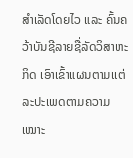ສຳເລັດໂດຍໄວ ແລະ ຄົ້ນຄວ້າບັນຊີລາຍຊື່ລັດວິສາຫະກິດ ເອົາເຂົ້າແຜນຕາມເເຕ່ລະປະເພດຕາມຄວາມເໝາະ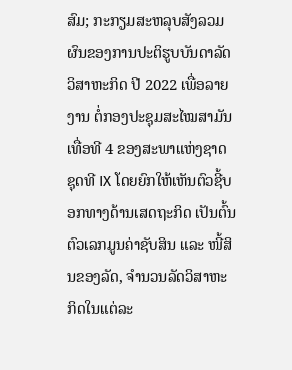ສົມ; ກະກຽມສະຫລຸບສັງລວມ ຜົນຂອງການປະຕິຮູບບັນດາລັດວິສາຫະກິດ ປີ 2022 ເພື່ອລາຍງານ ຕໍ່ກອງປະຊຸມສະໄໝສາມັນ ເທື່ອທີ 4 ຂອງສະພາແຫ່ງຊາດ ຊຸດທີ IX ໂດຍຍົກໃຫ້ເຫັນຕົວຊີ້ບອກທາງດ້ານເສດຖະກິດ ເປັນຕົ້ນ ຕົວເລກມູນຄ່າຊັບສິນ ແລະ ໜີ້ສິນຂອງລັດ, ຈໍານວນລັດວິສາຫະກິດໃນແຕ່ລະ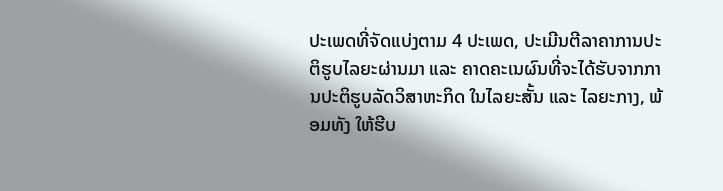ປະເພດທີ່ຈັດແບ່ງຕາມ 4 ປະເພດ, ປະເມີນຕີລາຄາການປະຕິຮູບໄລຍະຜ່ານມາ ແລະ ຄາດຄະເນຜົນທີ່ຈະໄດ້ຮັບຈາກການປະຕິຮູບລັດວິສາຫະກິດ ໃນໄລຍະສັ້ນ ແລະ ໄລຍະກາງ, ພ້ອມທັງ ໃຫ້ຮີບ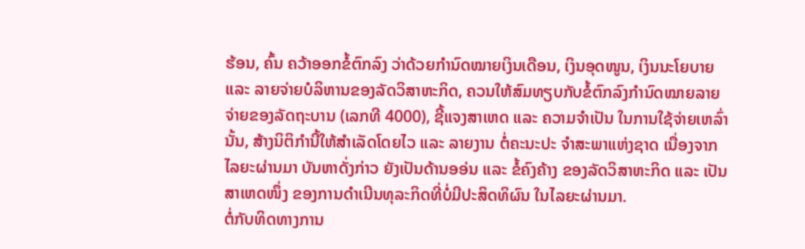ຮ້ອນ, ຄົ້ນ ຄວ້າອອກຂໍ້ຕົກລົງ ວ່າດ້ວຍກໍານົດໝາຍເງິນເດືອນ, ເງິນອຸດໜູນ, ເງິນນະໂຍບາຍ ແລະ ລາຍຈ່າຍບໍລິຫານຂອງລັດວິສາຫະກິດ, ຄວນໃຫ້ສົມທຽບກັບຂໍ້ຕົກລົງກຳນົດໝາຍລາຍຈ່າຍຂອງລັດຖະບານ (ເລກທີ 4000), ຊີ້ແຈງສາເຫດ ແລະ ຄວາມຈໍາເປັນ ໃນການໃຊ້ຈ່າຍເຫລົ່ານັ້ນ, ສ້າງນິຕິກຳນີ້ໃຫ້ສໍາເລັດໂດຍໄວ ແລະ ລາຍງານ ຕໍ່ຄະນະປະ ຈຳສະພາແຫ່ງຊາດ ເນື່ອງຈາກໄລຍະຜ່ານມາ ບັນຫາດັ່ງກ່າວ ຍັງເປັນດ້ານອອ່ນ ແລະ ຂໍ້ຄົງຄ້າງ ຂອງລັດວິສາຫະກິດ ແລະ ເປັນສາເຫດໜຶ່ງ ຂອງການດຳເນີນທຸລະກິດທີ່ບໍ່ມີປະສິດທິຜົນ ໃນໄລຍະຜ່ານມາ.
ຕໍ່ກັບທິດທາງການ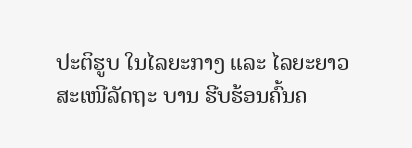ປະຕິຮູບ ໃນໄລຍະກາງ ແລະ ໄລຍະຍາວ ສະເໜີລັດຖະ ບານ ຮີບຮ້ອນຄົ້ນຄ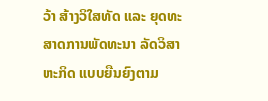ວ້າ ສ້າງວິໃສທັດ ແລະ ຍຸດທະສາດການພັດທະນາ ລັດວິສາຫະກິດ ແບບຍືນຍົງຕາມ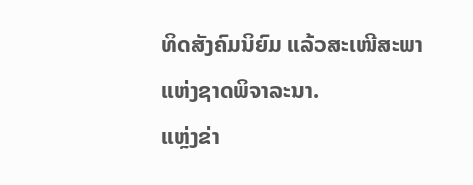ທິດສັງຄົມນິຍົມ ແລ້ວສະເໜີສະພາແຫ່ງຊາດພິຈາລະນາ.
ແຫຼ່ງຂ່າ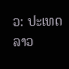ວ: ປະເທດລາວ